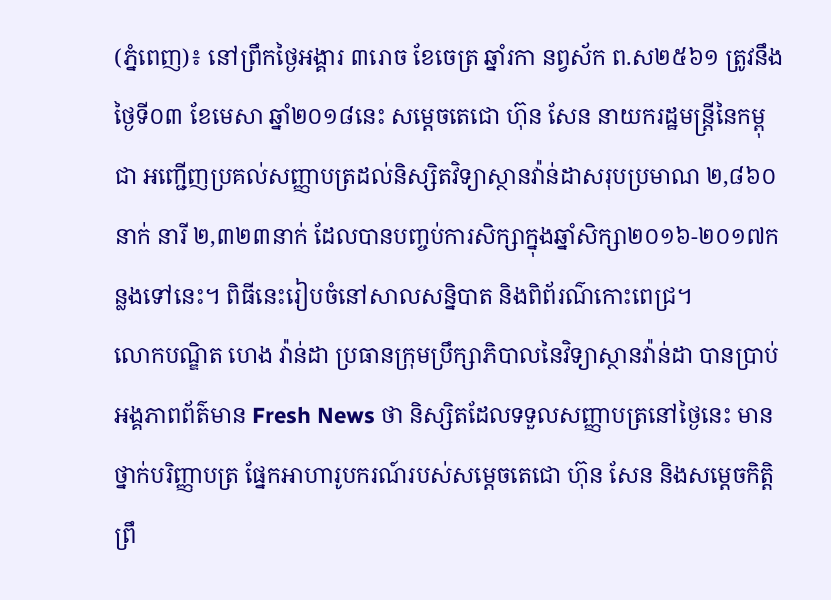(ភ្នំពេញ)៖ នៅព្រឹកថ្ងៃអង្គារ ៣រោច ខែចេត្រ ឆ្នាំរកា នព្វស័ក ព.ស២៥៦១ ត្រូវនឹងថ្ងៃទី០៣ ខែមេសា ឆ្នាំ២០១៨នេះ សម្តេចតេជោ ហ៊ុន សែន នាយករដ្ឋមន្ត្រីនៃកម្ពុជា អញ្ជើញប្រគល់សញ្ញាបត្រដល់និស្សិតវិទ្យាស្ថានវ៉ាន់ដាសរុបប្រមាណ ២,៨៦០នាក់ នារី ២,៣២៣នាក់ ដែលបានបញ្ចប់ការសិក្សាក្នុងឆ្នាំសិក្សា២០១៦-២០១៧កន្លងទៅនេះ។ ពិធីនេះរៀបចំនៅសាលសន្និបាត និងពិព័រណ៌កោះពេជ្រ។
លោកបណ្ឌិត ហេង វ៉ាន់ដា ប្រធានក្រុមប្រឹក្សាភិបាលនៃវិទ្យាស្ថានវ៉ាន់ដា បានប្រាប់អង្គភាពព័ត៌មាន Fresh News ថា និស្សិតដែលទទួលសញ្ញាបត្រនៅថ្ងៃនេះ មានថ្នាក់បរិញ្ញាបត្រ ផ្នែកអាហារូបករណ៍របស់សម្តេចតេជោ ហ៊ុន សែន និងសម្តេចកិត្តិព្រឹ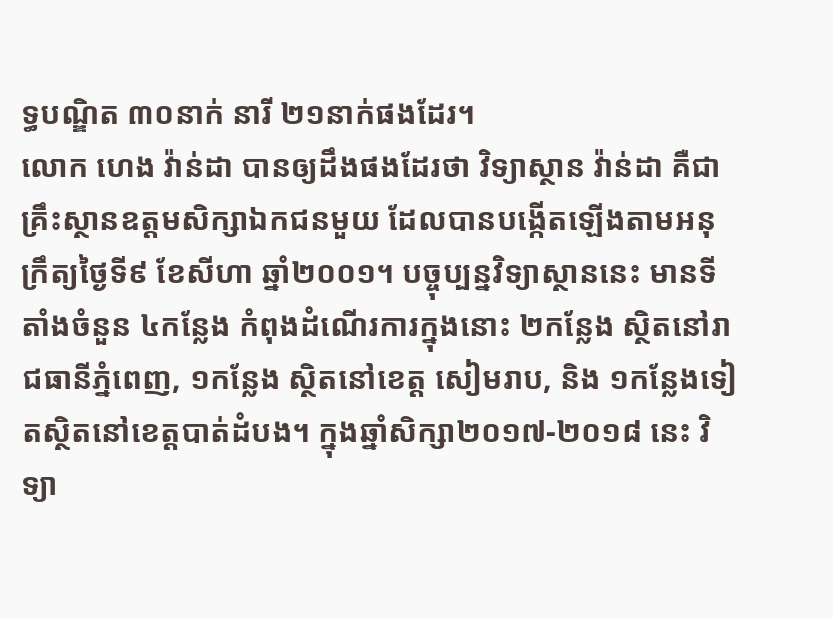ទ្ធបណ្ឌិត ៣០នាក់ នារី ២១នាក់ផងដែរ។
លោក ហេង វ៉ាន់ដា បានឲ្យដឹងផងដែរថា វិទ្យាស្ថាន វ៉ាន់ដា គឺជាគ្រឹះស្ថានឧត្តមសិក្សាឯកជនមួយ ដែលបានបង្កើតឡើងតាមអនុក្រឹត្យថ្ងៃទី៩ ខែសីហា ឆ្នាំ២០០១។ បច្ចុប្បន្នវិទ្យាស្ថាននេះ មានទីតាំងចំនួន ៤កន្លែង កំពុងដំណើរការក្នុងនោះ ២កន្លែង ស្ថិតនៅរាជធានីភ្នំពេញ, ១កន្លែង ស្ថិតនៅខេត្ត សៀមរាប, និង ១កន្លែងទៀតស្ថិតនៅខេត្តបាត់ដំបង។ ក្នុងឆ្នាំសិក្សា២០១៧-២០១៨ នេះ វិទ្យា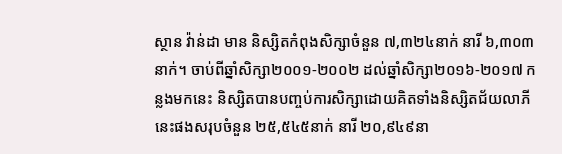ស្ថាន វ៉ាន់ដា មាន និស្សិតកំពុងសិក្សាចំនួន ៧,៣២៤នាក់ នារី ៦,៣០៣នាក់។ ចាប់ពីឆ្នាំសិក្សា២០០១-២០០២ ដល់ឆ្នាំសិក្សា២០១៦-២០១៧ កន្លងមកនេះ និស្សិតបានបញ្ចប់ការសិក្សាដោយគិតទាំងនិស្សិតជ័យលាភីនេះផងសរុបចំនួន ២៥,៥៤៥នាក់ នារី ២០,៩៤៩នា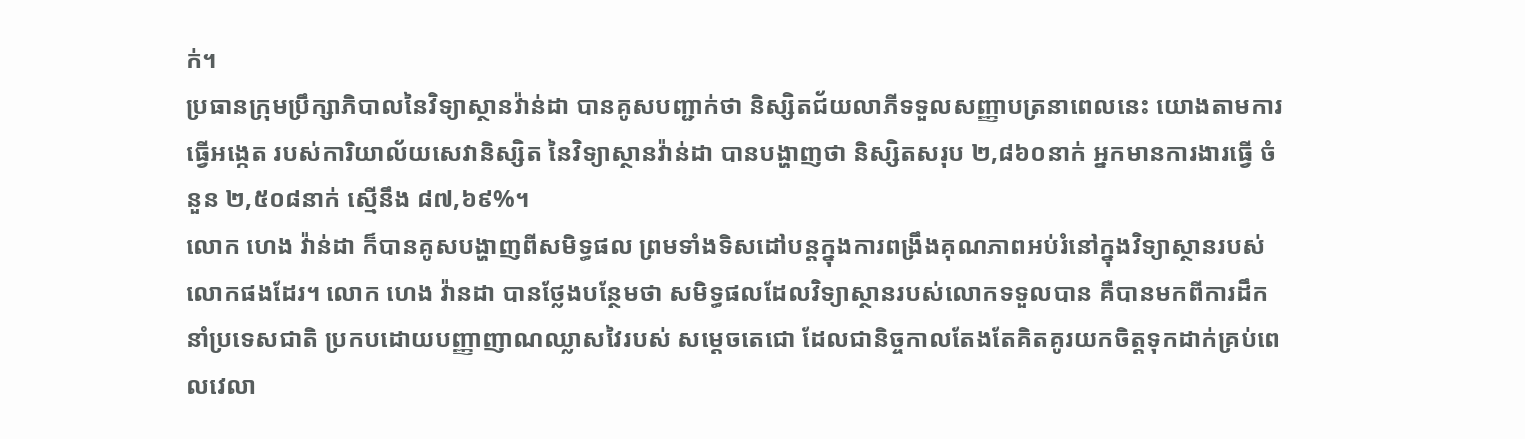ក់។
ប្រធានក្រុមប្រឹក្សាភិបាលនៃវិទ្យាស្ថានវ៉ាន់ដា បានគូសបញ្ជាក់ថា និស្សិតជ័យលាភីទទួលសញ្ញាបត្រនាពេលនេះ យោងតាមការធ្វើអង្កេត របស់ការិយាល័យសេវានិស្សិត នៃវិទ្យាស្ថានវ៉ាន់ដា បានបង្ហាញថា និស្សិតសរុប ២,៨៦០នាក់ អ្នកមានការងារធ្វើ ចំនួន ២,៥០៨នាក់ ស្មើនឹង ៨៧,៦៩%។
លោក ហេង វ៉ាន់ដា ក៏បានគូសបង្ហាញពីសមិទ្ធផល ព្រមទាំងទិសដៅបន្តក្នុងការពង្រឹងគុណភាពអប់រំនៅក្នុងវិទ្យាស្ថានរបស់លោកផងដែរ។ លោក ហេង វ៉ានដា បានថ្លែងបន្ថែមថា សមិទ្ធផលដែលវិទ្យាស្ថានរបស់លោកទទួលបាន គឺបានមកពីការដឹកនាំប្រទេសជាតិ ប្រកបដោយបញ្ញាញាណឈ្លាសវៃរបស់ សម្តេចតេជោ ដែលជានិច្ចកាលតែងតែគិតគូរយកចិត្តទុកដាក់គ្រប់ពេលវេលា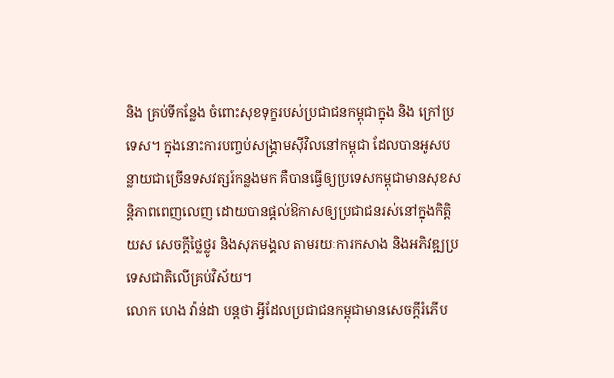និង គ្រប់ទីកន្លែង ចំពោះសុខទុក្ខរបស់ប្រជាជនកម្ពុជាក្នុង និង ក្រៅប្រទេស។ ក្នុងនោះការបញ្ចប់សង្រ្គាមស៊ីវិលនៅកម្ពុជា ដែលបានអូសបន្លាយជាច្រើនទសវត្សរ៍កន្លងមក គឺបានធ្វើឲ្យប្រទេសកម្ពុជាមានសុខសន្តិភាពពេញលេញ ដោយបានផ្តល់ឱកាសឲ្យប្រជាជនរស់នៅក្នុងកិត្តិយស សេចក្តីថ្លៃថ្លូរ និងសុភមង្គល តាមរយៈការកសាង និងអភិវឌ្ឍប្រទេសជាតិលើគ្រប់វិស័យ។
លោក ហេង វ៉ាន់ដា បន្តថា អ្វីដែលប្រជាជនកម្ពុជាមានសេចក្តីរំភើប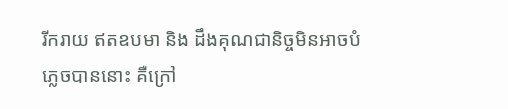រីករាយ ឥតឧបមា និង ដឹងគុណជានិច្ចមិនអាចបំភ្លេចបាននោះ គឺក្រៅ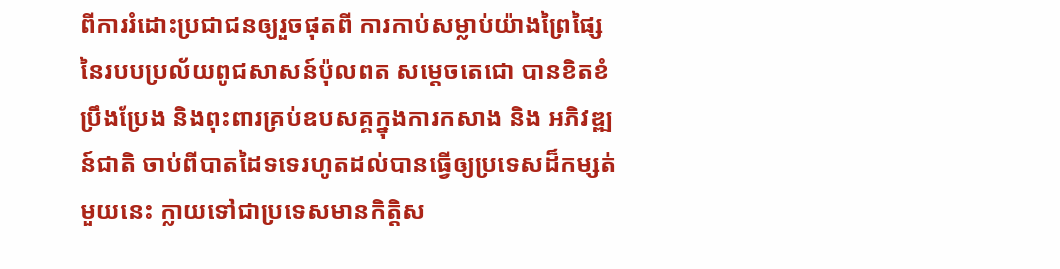ពីការរំដោះប្រជាជនឲ្យរួចផុតពី ការកាប់សម្លាប់យ៉ាងព្រៃផ្សៃ នៃរបបប្រល័យពូជសាសន៍ប៉ុលពត សម្តេចតេជោ បានខិតខំប្រឹងប្រែង និងពុះពារគ្រប់ឧបសគ្គក្នុងការកសាង និង អភិវឌ្ឍន៍ជាតិ ចាប់ពីបាតដៃទទេរហូតដល់បានធ្វើឲ្យប្រទេសដ៏កម្សត់មួយនេះ ក្លាយទៅជាប្រទេសមានកិត្តិស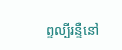ព្ទល្បីរន្ទឺនៅ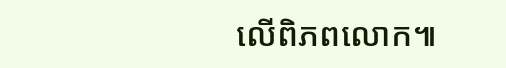លើពិភពលោក៕